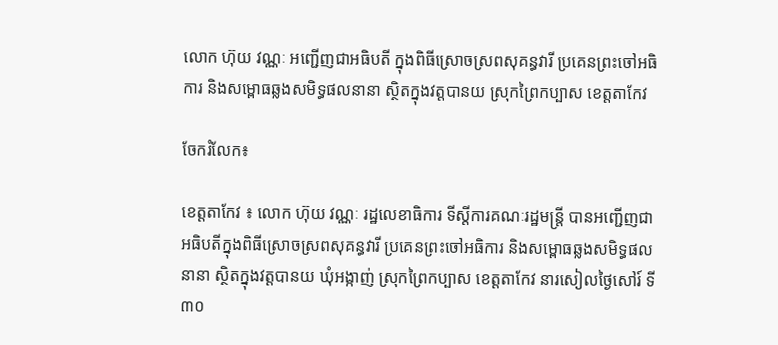លោក ហ៊ុយ វណ្ណៈ អញ្ជើញជាអធិបតី ក្នុងពិធីស្រោចស្រពសុគន្ធវារី ប្រគេនព្រះចៅអធិការ និងសម្ពោធឆ្លងសមិទ្ធផលនានា ស្ថិតក្នុងវត្តបានយ ស្រុកព្រៃកប្បាស ខេត្តតាកែវ

ចែករំលែក៖

ខេត្តតាកែវ ៖ លោក ហ៊ុយ វណ្ណៈ រដ្ឋលេខាធិការ ទីស្តីការគណៈរដ្ឋមន្ត្រី បានអញ្ជើញជាអធិបតីក្នុងពិធីស្រោចស្រពសុគន្ធវារី ប្រគេនព្រះចៅអធិការ និងសម្ពោធឆ្លងសមិទ្ធផលនានា ស្ថិតក្នុងវត្តបានយ ឃុំអង្កាញ់ ស្រុកព្រៃកប្បាស ខេត្តតាកែវ នារសៀលថ្ងៃសៅរ៍ ទី៣០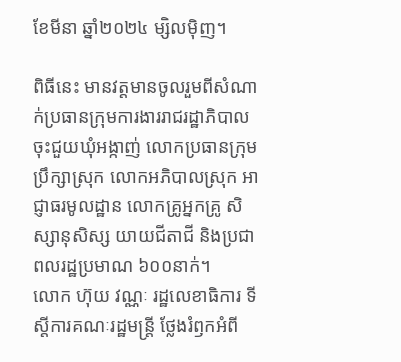ខែមីនា ឆ្នាំ២០២៤ ម្សិលមុិញ។

ពិធីនេះ មានវត្តមានចូលរួមពីសំណាក់ប្រធានក្រុមការងាររាជរដ្ឋាភិបាលចុះជួយឃុំអង្កាញ់ លោកប្រធានក្រុមប្រឹក្សាស្រុក លោកអភិបាលស្រុក អាជ្ញាធរមូលដ្ឋាន លោកគ្រូអ្នកគ្រូ សិស្សានុសិស្ស យាយជីតាជី និងប្រជាពលរដ្ឋប្រមាណ ៦០០នាក់។
លោក ហ៊ុយ វណ្ណៈ រដ្ឋលេខាធិការ ទីស្តីការគណៈរដ្ឋមន្ត្រី ថ្លែងរំឭកអំពី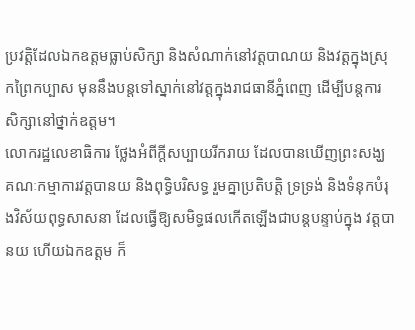ប្រវត្តិដែលឯកឧត្តមធ្លាប់សិក្សា និងសំណាក់នៅវត្តបាណយ និងវត្តក្នុងស្រុកព្រៃកប្បាស មុននឹងបន្តទៅស្នាក់នៅវត្តក្នុងរាជធានីភ្នំពេញ ដើម្បីបន្តការសិក្សានៅថ្នាក់ឧត្តម។
លោករដ្ឋលេខាធិការ ថ្លែងអំពីក្តីសប្បាយរីករាយ ដែលបានឃើញព្រះសង្ឃ គណៈកម្មាការវត្តបានយ និងពុទ្ធិបរិសទ្ធ រួមគ្នាប្រតិបត្តិ ទ្រទ្រង់ និងទំនុកបំរុងវិស័យពុទ្ធសាសនា ដែលធ្វើឱ្យសមិទ្ធផលកើតឡើងជាបន្តបន្ទាប់ក្នុង វត្តបានយ ហើយឯកឧត្តម ក៏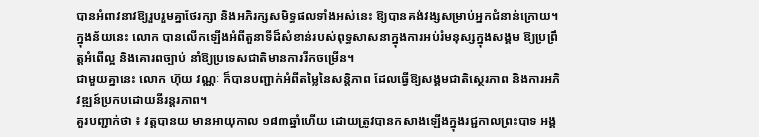បានអំពាវនាវឱ្យរួបរួមគ្នាថែរក្សា និងអភិរក្សសមិទ្ធផលទាំងអស់នេះ ឱ្យបានគង់វង្សសម្រាប់អ្នកជំនាន់ក្រោយ។
ក្នុងន័យនេះ លោក បានលើកឡើងអំពីតួនាទីដ៏សំខាន់របស់ពុទ្ធសាសនាក្នុងការអប់រំមនុស្សក្នុងសង្គម ឱ្យប្រព្រឹត្តអំពើល្អ និងគោរពច្បាប់ នាំឱ្យប្រទេសជាតិមានការរីកចម្រើន។
ជាមួយគ្នានេះ លោក ហ៊ុយ វណ្ណៈ ក៏បានបញ្ជាក់អំពីតម្លៃនៃសន្តិភាព ដែលធ្វើឱ្យសង្គមជាតិស្ថេរភាព និងការអភិវឌ្ឍន៍ប្រកបដោយនីរន្តរភាព។
គួរបញ្ជាក់ថា ៖ វត្តបានយ មានអាយុកាល ១៨៣ឆ្នាំហើយ ដោយត្រូវបានកសាងឡើងក្នុងរជ្ជកាលព្រះបាទ អង្គ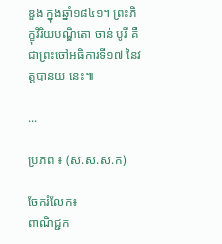ឌួង ក្នុងឆ្នាំ១៨៤១។ ព្រះភិក្ខុវិរិយបណ្ឌិតោ ចាន់ បូរី គឺជាព្រះចៅអធិការទី១៧ នៃវត្តបានយ នេះ៕

...

ប្រភព ៖ (ស.ស.ស.ក)

ចែករំលែក៖
ពាណិជ្ជក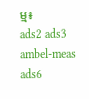ម្ម៖
ads2 ads3 ambel-meas ads6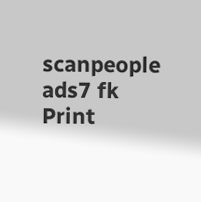scanpeople ads7 fk Print